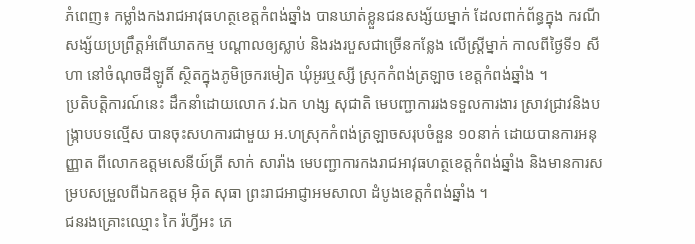ភំពេញ៖ កម្លាំងកងរាជអាវុធហត្ថខេត្តកំពង់ឆ្នាំង បានឃាត់ខ្លួនជនសង្ស័យម្នាក់ ដែលពាក់ព័ន្ធក្នុង ករណីសង្ស័យប្រព្រឹត្តអំពើឃាតកម្ម បណ្ដាលឲ្យស្លាប់ និងរងរបួសជាច្រើនកន្លែង លើស្ត្រីម្នាក់ កាលពីថ្ងៃទី១ សីហា នៅចំណុចដីឡូតិ៍ ស្ថិតក្នុងភូមិច្រករមៀត ឃុំអូរឬស្សី ស្រុកកំពង់ត្រឡាច ខេត្តកំពង់ឆ្នាំង ។
ប្រតិបត្តិការណ៍នេះ ដឹកនាំដោយលោក វ.ឯក ហង្ស សុជាតិ មេបញ្ជាការរងទទួលការងារ ស្រាវជ្រាវនិងបង្ក្រាបបទល្មើស បានចុះសហការជាមួយ អ.ហស្រុកកំពង់ត្រឡាចសរុបចំនួន ១០នាក់ ដោយបានការអនុញ្ញាត ពីលោកឧត្តមសេនីយ៍ត្រី សាក់ សារ៉ាង មេបញ្ជាការកងរាជអាវុធហត្ថខេត្តកំពង់ឆ្នាំង និងមានការសម្របសម្រួលពីឯកឧត្តម អ៊ិត សុធា ព្រះរាជអាជ្ញាអមសាលា ដំបូងខេត្តកំពង់ឆ្នាំង ។
ជនរងគ្រោះឈ្មោះ កៃ រ៉ហ្វីអះ ភេ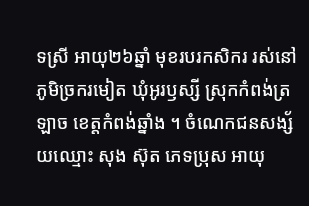ទស្រី អាយុ២៦ឆ្នាំ មុខរបរកសិករ រស់នៅភូមិច្រករមៀត ឃុំអូរឫស្សី ស្រុកកំពង់ត្រឡាច ខេត្តកំពង់ឆ្នាំង ។ ចំណេកជនសង្ស័យឈ្មោះ សុង ស៊ុត ភេទប្រុស អាយុ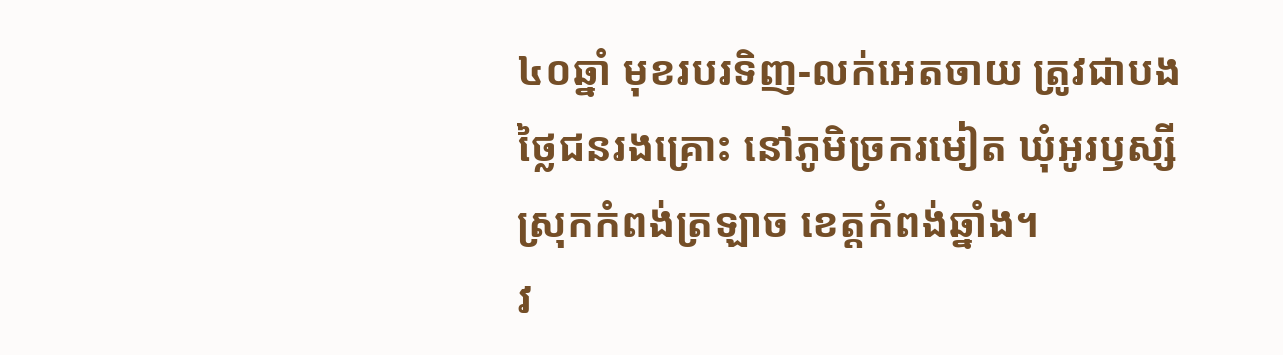៤០ឆ្នាំ មុខរបរទិញ-លក់អេតចាយ ត្រូវជាបងថ្លៃជនរងគ្រោះ នៅភូមិច្រករមៀត ឃុំអូរឫស្សី ស្រុកកំពង់ត្រឡាច ខេត្តកំពង់ឆ្នាំង។
វ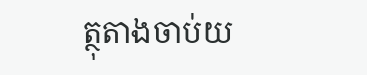ត្ថុតាងចាប់យ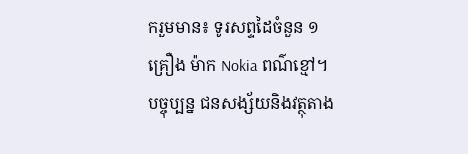ករួមមាន៖ ទូរសព្ទដៃចំនួន ១គ្រឿង ម៉ាក Nokia ពណ៌ខ្មៅ។
បច្ចុប្បន្ន ជនសង្ស័យនិងវត្ថុតាង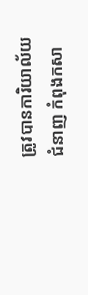ត្រូវបានការិយាល័យជំនាញ កំពុងកសា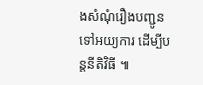ងសំណុំរឿងបញ្ជូនទៅអយ្យការ ដើម្បីបន្តនីតិវិធី ៕